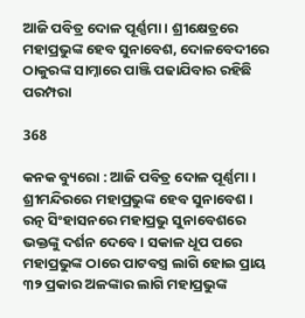ଆଜି ପବିତ୍ର ଦୋଳ ପୂର୍ଣ୍ଣମା । ଶ୍ରୀକ୍ଷେତ୍ରରେ ମହାପ୍ରଭୁଙ୍କ ହେବ ସୁନାବେଶ, ଦୋଳବେଦୀରେ ଠାକୁରଙ୍କ ସାମ୍ନାରେ ପାଞ୍ଜି ପଢାଯିବାର ରହିଛି ପରମ୍ପରା

368

କନକ ବ୍ୟୁରୋ : ଆଜି ପବିତ୍ର ଦୋଳ ପୂର୍ଣ୍ଣମା । ଶ୍ରୀମନ୍ଦିରରେ ମହାପ୍ରଭୁଙ୍କ ହେବ ସୁନାବେଶ । ରତ୍ନ ସିଂହାସନରେ ମହାପ୍ରଭୁ ସୁନାବେଶରେ ଭକ୍ତଙ୍କୁ ଦର୍ଶନ ଦେବେ । ସକାଳ ଧୂପ ପରେ ମହାପ୍ରଭୁଙ୍କ ଠାରେ ପାଟବସ୍ତ୍ର ଲାଗି ହୋଇ ପ୍ରାୟ ୩୨ ପ୍ରକାର ଅଳଙ୍କାର ଲାଗି ମହାପ୍ରଭୁଙ୍କ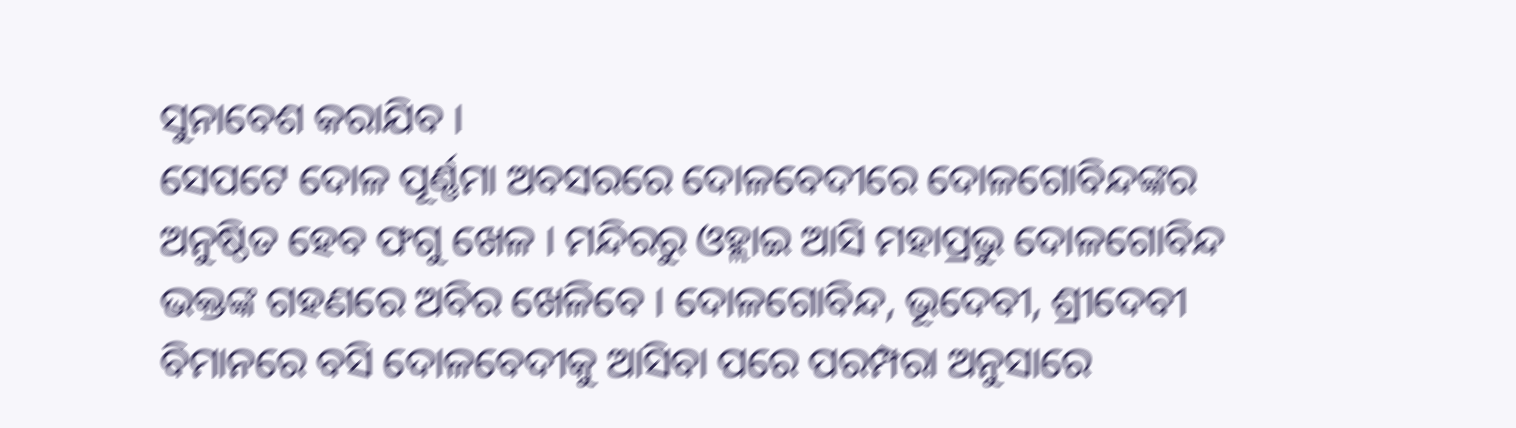ସୁନାବେଶ କରାଯିବ ।
ସେପଟେ ଦୋଳ ପୂର୍ଣ୍ଣମା ଅବସରରେ ଦୋଳବେଦୀରେ ଦୋଳଗୋବିନ୍ଦଙ୍କର ଅନୁଷ୍ଠିତ ହେବ ଫଗୁ ଖେଳ । ମନ୍ଦିରରୁ ଓହ୍ଲାଇ ଆସି ମହାପ୍ରଭୁ ଦୋଳଗୋବିନ୍ଦ ଭକ୍ତଙ୍କ ଗହଣରେ ଅବିର ଖେଳିବେ । ଦୋଳଗୋବିନ୍ଦ, ଭୂଦେବୀ, ଶ୍ରୀଦେବୀ ବିମାନରେ ବସି ଦୋଳବେଦୀକୁ ଆସିବା ପରେ ପରମ୍ପରା ଅନୁସାରେ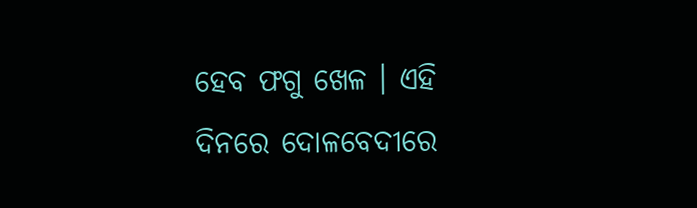ହେବ ଫଗୁ ଖେଳ । ଏହି ଦିନରେ ଦୋଳବେଦୀରେ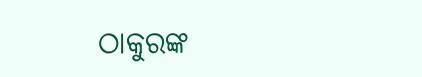ଠାକୁରଙ୍କ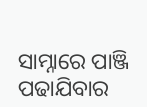ସାମ୍ନାରେ ପାଞ୍ଜି ପଢାଯିବାର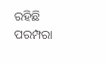ରହିଛି ପରମ୍ପରା